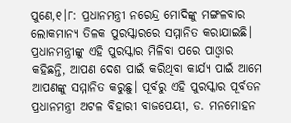ପୁଣେ,୧।୮: ପ୍ରଧାନମନ୍ତ୍ରୀ ନରେନ୍ଦ୍ର ମୋଦିଙ୍କୁ ମଙ୍ଗଳବାର ଲୋକମାନ୍ୟ ତିଳକ ପୁରସ୍କାରରେ ସମ୍ମାନିତ କରାଯାଇଛି। ପ୍ରଧାନମନ୍ତ୍ରୀଙ୍କୁ ଏହି ପୁରସ୍କାର ମିଳିବା ପରେ ପାଓ୍ବାର କହିଛନ୍ତି, ଆପଣ ଦେଶ ପାଇଁ କରିଥିବା କାର୍ଯ୍ୟ ପାଇଁ ଆମେ ଆପଣଙ୍କୁ ସମ୍ମାନିତ କରୁଛୁ। ପୂର୍ବରୁ ଏହି ପୁରସ୍କାର ପୂର୍ବତନ ପ୍ରଧାନମନ୍ତ୍ରୀ ଅଟଳ ବିହାରୀ ବାଜପେୟୀ, ଡ. ମନମୋହନ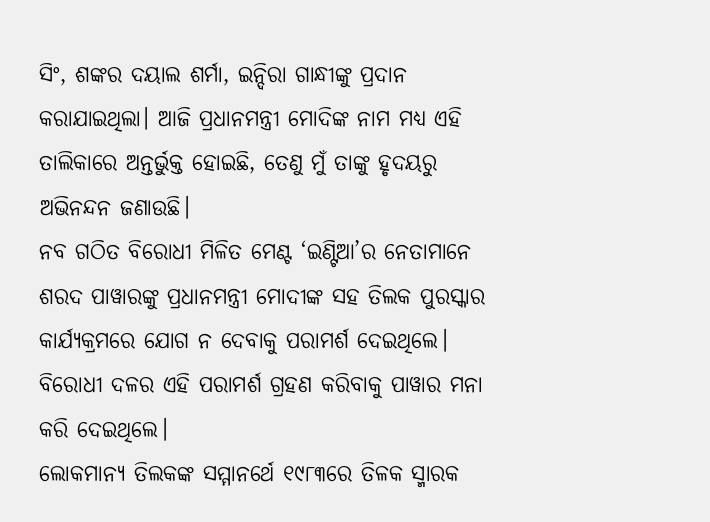ସିଂ, ଶଙ୍କର ଦୟାଲ ଶର୍ମା, ଇନ୍ଦିରା ଗାନ୍ଧୀଙ୍କୁ ପ୍ରଦାନ କରାଯାଇଥିଲା। ଆଜି ପ୍ରଧାନମନ୍ତ୍ରୀ ମୋଦିଙ୍କ ନାମ ମଧ୍ୟ ଏହି ତାଲିକାରେ ଅନ୍ତର୍ଭୁକ୍ତ ହୋଇଛି, ତେଣୁ ମୁଁ ତାଙ୍କୁ ହୃଦୟରୁ ଅଭିନନ୍ଦନ ଜଣାଉଛି।
ନବ ଗଠିତ ବିରୋଧୀ ମିଳିତ ମେଣ୍ଟ ‘ଇଣ୍ଟିଆ’ର ନେତାମାନେ ଶରଦ ପାୱାରଙ୍କୁ ପ୍ରଧାନମନ୍ତ୍ରୀ ମୋଦୀଙ୍କ ସହ ତିଲକ ପୁରସ୍କାର କାର୍ଯ୍ୟକ୍ରମରେ ଯୋଗ ନ ଦେବାକୁ ପରାମର୍ଶ ଦେଇଥିଲେ। ବିରୋଧୀ ଦଳର ଏହି ପରାମର୍ଶ ଗ୍ରହଣ କରିବାକୁ ପାୱାର ମନା କରି ଦେଇଥିଲେ।
ଲୋକମାନ୍ୟ ତିଲକଙ୍କ ସମ୍ମାନର୍ଥେ ୧୯୮୩ରେ ତିଳକ ସ୍ମାରକ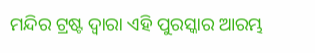ମନ୍ଦିର ଟ୍ରଷ୍ଟ ଦ୍ୱାରା ଏହି ପୁରସ୍କାର ଆରମ୍ଭ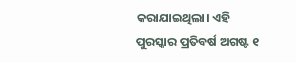କରାଯାଇଥିଲା। ଏହି ପୁରସ୍କାର ପ୍ରତିବର୍ଷ ଅଗଷ୍ଟ ୧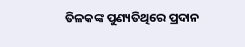ତିଳକଙ୍କ ପୁଣ୍ୟତିଥିରେ ପ୍ରଦାନ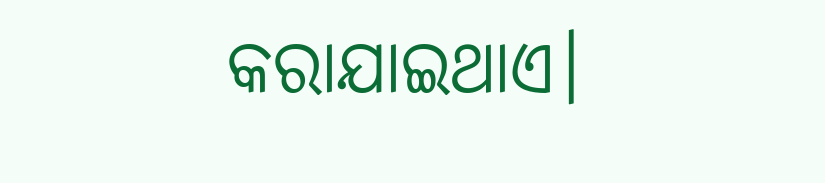କରାଯାଇଥାଏ।